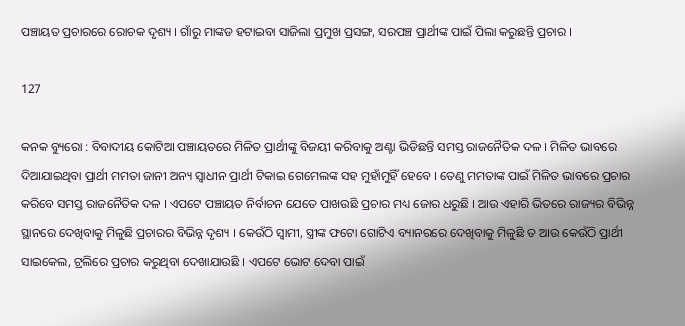ପଞ୍ଚାୟତ ପ୍ରଚାରରେ ରୋଚକ ଦୃଶ୍ୟ । ଗାଁରୁ ମାଙ୍କଡ ହଟାଇବା ସାଜିଲା ପ୍ରମୁଖ ପ୍ରସଙ୍ଗ, ସରପଞ୍ଚ ପ୍ରାର୍ଥୀଙ୍କ ପାଇଁ ପିଲା କରୁଛନ୍ତି ପ୍ରଚାର ।

127

କନକ ବ୍ୟୁରୋ : ବିବାଦୀୟ କୋଟିଆ ପଞ୍ଚାୟତରେ ମିଳିତ ପ୍ରାର୍ଥୀଙ୍କୁ ବିଜୟୀ କରିବାକୁ ଅଣ୍ଟା ଭିଡିଛନ୍ତି ସମସ୍ତ ରାଜନୈତିକ ଦଳ । ମିଳିତ ଭାବରେ ଦିଆଯାଇଥିବା ପ୍ରାର୍ଥୀ ମମତା ଜାନୀ ଅନ୍ୟ ସ୍ୱାଧୀନ ପ୍ରାର୍ଥୀ ଟିକାଇ ଗେମେଲଙ୍କ ସହ ମୁହାଁମୁହିଁ ହେବେ । ତେଣୁ ମମତାଙ୍କ ପାଇଁ ମିଳିତ ଭାବରେ ପ୍ରଚାର କରିବେ ସମସ୍ତ ରାଜନୈତିକ ଦଳ । ଏପଟେ ପଞ୍ଚାୟତ ନିର୍ବାଚନ ଯେତେ ପାଖଉଛି ପ୍ରଚାର ମଧ୍ୟ ଜୋର ଧରୁଛି । ଆଉ ଏହାରି ଭିତରେ ରାଜ୍ୟର ବିଭିନ୍ନ ସ୍ଥାନରେ ଦେଖିବାକୁ ମିଳୁଛି ପ୍ରଚାରର ବିଭିନ୍ନ ଦୃଶ୍ୟ । କେଉଁଠି ସ୍ୱାମୀ, ସ୍ତ୍ରୀଙ୍କ ଫଟୋ ଗୋଟିଏ ବ୍ୟାନରରେ ଦେଖିବାକୁ ମିଳୁଛି ତ ଆଉ କେଉଁଠି ପ୍ରାର୍ଥୀ ସାଇକେଲ, ଟ୍ରଲିରେ ପ୍ରଚାର କରୁଥିବା ଦେଖାଯାଉଛି । ଏପଟେ ଭୋଟ ଦେବା ପାଇଁ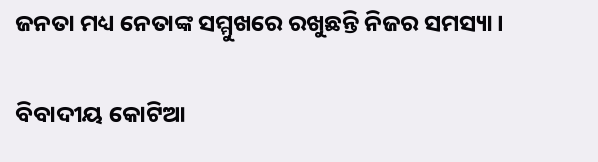ଜନତା ମଧ୍ୟ ନେତାଙ୍କ ସମ୍ମୁଖରେ ରଖୁଛନ୍ତି ନିଜର ସମସ୍ୟା ।

ବିବାଦୀୟ କୋଟିଆ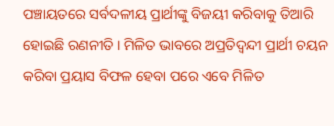ପଞ୍ଚାୟତରେ ସର୍ବଦଳୀୟ ପ୍ରାର୍ଥୀଙ୍କୁ ବିଜୟୀ କରିବାକୁ ତିଆରି ହୋଇଛି ରଣନୀତି । ମିଳିତ ଭାବରେ ଅପ୍ରତିଦ୍ୱନ୍ଦୀ ପ୍ରାର୍ଥୀ ଚୟନ କରିବା ପ୍ରୟାସ ବିଫଳ ହେବା ପରେ ଏବେ ମିଳିତ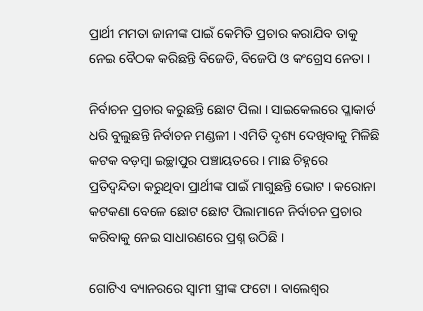ପ୍ରାର୍ଥୀ ମମତା ଜାନୀଙ୍କ ପାଇଁ କେମିତି ପ୍ରଚାର କରାଯିବ ତାକୁ ନେଇ ବୈଠକ କରିଛନ୍ତି ବିଜେଡି, ବିଜେପି ଓ କଂଗ୍ରେସ ନେତା ।

ନିର୍ବାଚନ ପ୍ରଚାର କରୁଛନ୍ତି ଛୋଟ ପିଲା । ସାଇକେଲରେ ପ୍ଳାକାର୍ଡ ଧରି ବୁଲୁଛନ୍ତି ନିର୍ବାଚନ ମଣ୍ଡଳୀ । ଏମିତି ଦୃଶ୍ୟ ଦେଖିବାକୁ ମିଳିଛି କଟକ ବଡ଼ମ୍ବା ଇଚ୍ଛାପୁର ପଞ୍ଚାୟତରେ । ମାଛ ଚିହ୍ନରେ ପ୍ରତିଦ୍ୱନ୍ଦିତା କରୁଥିବା ପ୍ରାର୍ଥୀଙ୍କ ପାଇଁ ମାଗୁଛନ୍ତି ଭୋଟ । କରୋନା କଟକଣା ବେଳେ ଛୋଟ ଛୋଟ ପିଲାମାନେ ନିର୍ବାଚନ ପ୍ରଚାର କରିବାକୁ ନେଇ ସାଧାରଣରେ ପ୍ରଶ୍ନ ଉଠିଛି ।

ଗୋଟିଏ ବ୍ୟାନରରେ ସ୍ୱାମୀ ସ୍ତ୍ରୀଙ୍କ ଫଟୋ । ବାଲେଶ୍ୱର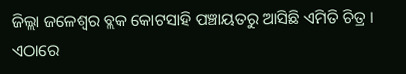ଜିଲ୍ଲା ଜଳେଶ୍ୱର ବ୍ଲକ କୋଟସାହି ପଞ୍ଚାୟତରୁ ଆସିଛି ଏମିତି ଚିତ୍ର । ଏଠାରେ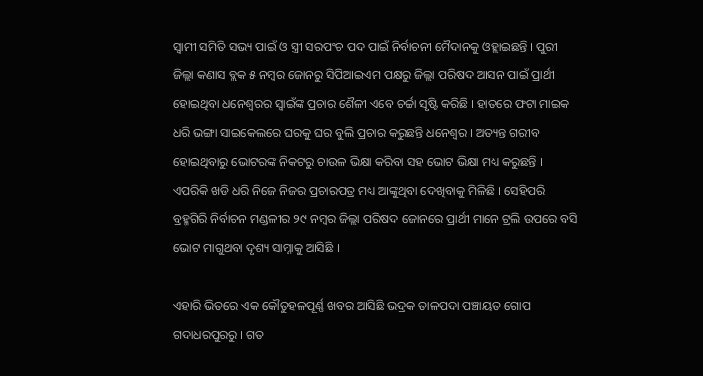ସ୍ୱାମୀ ସମିତି ସଭ୍ୟ ପାଇଁ ଓ ସ୍ତ୍ରୀ ସରପଂଚ ପଦ ପାଇଁ ନିର୍ବାଚନୀ ମୈଦାନକୁ ଓହ୍ଲାଇଛନ୍ତି । ପୁରୀ ଜିଲ୍ଲା କଣାସ ବ୍ଲକ ୫ ନମ୍ବର ଜୋନରୁ ସିପିଆଇଏମ ପକ୍ଷରୁ ଜିଲ୍ଲା ପରିଷଦ ଆସନ ପାଇଁ ପ୍ରାର୍ଥୀ ହୋଇଥିବା ଧନେଶ୍ୱରର ସ୍ୱାଇଁଙ୍କ ପ୍ରଚାର ଶୈଳୀ ଏବେ ଚର୍ଚ୍ଚା ସୃଷ୍ଟି କରିଛି । ହାତରେ ଫଟା ମାଇକ ଧରି ଭଙ୍ଗା ସାଇକେଲରେ ଘରକୁ ଘର ବୁଲି ପ୍ରଚାର କରୁଛନ୍ତି ଧନେଶ୍ୱର । ଅତ୍ୟନ୍ତ ଗରୀବ ହୋଇଥିବାରୁ ଭୋଟରଙ୍କ ନିକଟରୁ ଚାଉଳ ଭିକ୍ଷା କରିବା ସହ ଭୋଟ ଭିକ୍ଷା ମଧ୍ୟ କରୁଛନ୍ତି । ଏପରିକି ଖଡି ଧରି ନିଜେ ନିଜର ପ୍ରଚାରପତ୍ର ମଧ୍ୟ ଆଙ୍କୁଥିବା ଦେଖିବାକୁ ମିଳିଛି । ସେହିପରି ବ୍ରହ୍ମଗିରି ନିର୍ବାଚନ ମଣ୍ଡଳୀର ୨୯ ନମ୍ବର ଜିଲ୍ଲା ପରିଷଦ ଜୋନରେ ପ୍ରାର୍ଥୀ ମାନେ ଟ୍ରଲି ଉପରେ ବସି ଭୋଟ ମାଗୁଥବା ଦୃଶ୍ୟ ସାମ୍ନାକୁ ଆସିଛି ।

ଏହାରି ଭିତରେ ଏକ କୌତୁହଳପୂର୍ଣ୍ଣ ଖବର ଆସିଛି ଭଦ୍ରକ ତାଳପଦା ପଞ୍ଚାୟତ ଗୋପ ଗଦାଧରପୁରରୁ । ଗତ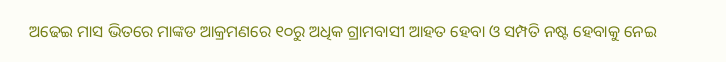ଅଢେଇ ମାସ ଭିତରେ ମାଙ୍କଡ ଆକ୍ରମଣରେ ୧୦ରୁ ଅଧିକ ଗ୍ରାମବାସୀ ଆହତ ହେବା ଓ ସମ୍ପତି ନଷ୍ଟ ହେବାକୁ ନେଇ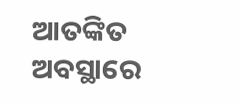ଆତଙ୍କିତ ଅବସ୍ଥାରେ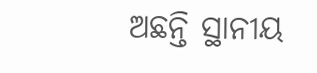ଅଛନ୍ତି ସ୍ଥାନୀୟ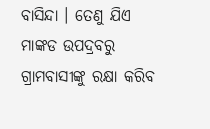ବାସିନ୍ଦା । ତେଣୁ ଯିଏ ମାଙ୍କଡ ଉପଦ୍ରବରୁ ଗ୍ରାମବାସୀଙ୍କୁ ରକ୍ଷା କରିବ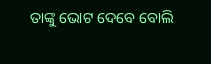ତାଙ୍କୁ ଭୋଟ ଦେବେ ବୋଲି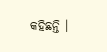କହିଛନ୍ତି ।